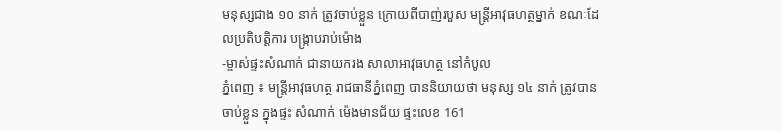មនុស្សជាង ១០ នាក់ ត្រូវចាប់ខ្លួន ក្រោយពីបាញ់របួស មន្រ្តីអាវុធហត្ថម្នាក់ ខណៈដែលប្រតិបត្តិការ បង្ក្រាបរាប់ម៉ោង
-ម្ចាស់ផ្ទះសំណាក់ ជានាយករង សាលាអាវុធហត្ថ នៅកំបូល
ភ្នំពេញ ៖ មន្រ្តីអាវុធហត្ថ រាជធានីភ្នំពេញ បាននិយាយថា មនុស្ស ១៤ នាក់ ត្រូវបានចាប់ខ្លួន ក្នុងផ្ទះ សំណាក់ ម៉េងមានជ័យ ផ្ទះលេខ 161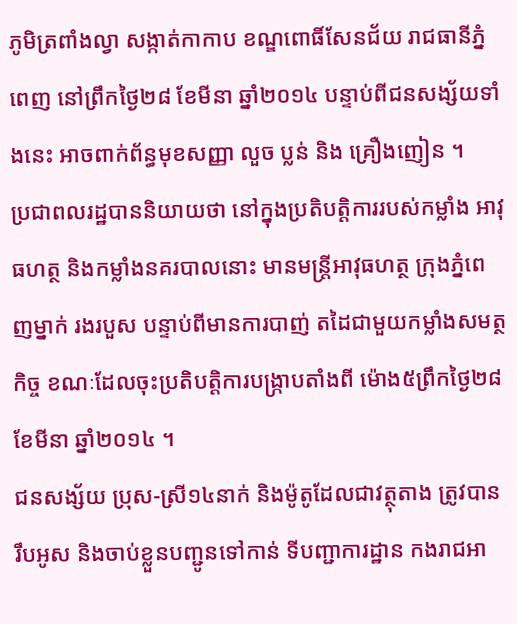ភូមិត្រពាំងល្វា សង្កាត់កាកាប ខណ្ឌពោធិ៍សែនជ័យ រាជធានីភ្នំពេញ នៅព្រឹកថ្ងៃ២៨ ខែមីនា ឆ្នាំ២០១៤ បន្ទាប់ពីជនសង្ស័យទាំងនេះ អាចពាក់ព័ន្ធមុខសញ្ញា លួច ប្លន់ និង គ្រឿងញៀន ។
ប្រជាពលរដ្ឋបាននិយាយថា នៅក្នុងប្រតិបត្តិការរបស់កម្លាំង អាវុធហត្ថ និងកម្លាំងនគរបាលនោះ មានមន្រ្តីអាវុធហត្ថ ក្រុងភ្នំពេញម្នាក់ រងរបួស បន្ទាប់ពីមានការបាញ់ តដៃជាមួយកម្លាំងសមត្ថកិច្ច ខណៈដែលចុះប្រតិបត្តិការបង្រ្កាបតាំងពី ម៉ោង៥ព្រឹកថ្ងៃ២៨ ខែមីនា ឆ្នាំ២០១៤ ។
ជនសង្ស័យ ប្រុស-ស្រី១៤នាក់ និងម៉ូតូដែលជាវត្ថុតាង ត្រូវបាន រឹបអូស និងចាប់ខ្លួនបញ្ជូនទៅកាន់ ទីបញ្ជាការដ្ឋាន កងរាជអា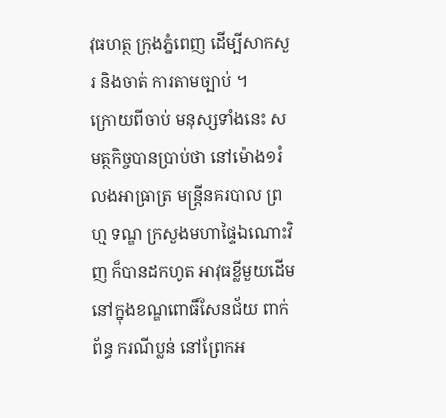វុធហត្ថ ក្រុងភ្នំពេញ ដើម្បីសាកសួរ និងចាត់ ការតាមច្បាប់ ។
ក្រោយពីចាប់ មនុស្សទាំងនេះ សមត្ថកិច្ចបានប្រាប់ថា នៅម៉ោង១រំលងអាធ្រាត្រ មន្រ្តីនគរបាល ព្រហ្ម ទណ្ឌ ក្រសួងមហាផ្ទៃឯណោះវិញ ក៏បានដកហូត អាវុធខ្លីមួយដើម នៅក្នុងខណ្ឌពោធិ៍សែនជ័យ ពាក់ព័ន្ធ ករណីប្លន់ នៅព្រែកអ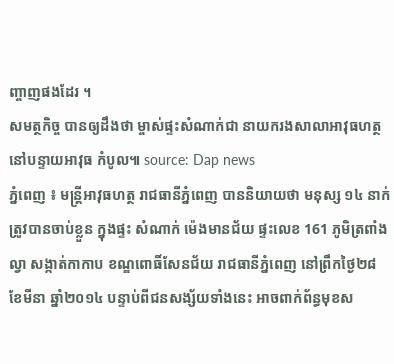ញ្ចាញផងដែរ ។
សមត្ថកិច្ច បានឲ្យដឹងថា ម្ចាស់ផ្ទះសំណាក់ជា នាយករងសាលាអាវុធហត្ថ នៅបន្ទាយអាវុធ កំបូល៕ source: Dap news
ភ្នំពេញ ៖ មន្រ្តីអាវុធហត្ថ រាជធានីភ្នំពេញ បាននិយាយថា មនុស្ស ១៤ នាក់ ត្រូវបានចាប់ខ្លួន ក្នុងផ្ទះ សំណាក់ ម៉េងមានជ័យ ផ្ទះលេខ 161 ភូមិត្រពាំងល្វា សង្កាត់កាកាប ខណ្ឌពោធិ៍សែនជ័យ រាជធានីភ្នំពេញ នៅព្រឹកថ្ងៃ២៨ ខែមីនា ឆ្នាំ២០១៤ បន្ទាប់ពីជនសង្ស័យទាំងនេះ អាចពាក់ព័ន្ធមុខស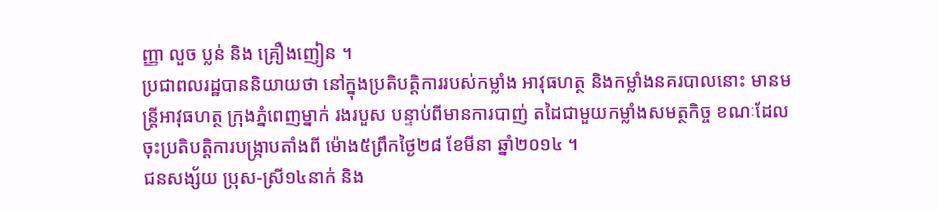ញ្ញា លួច ប្លន់ និង គ្រឿងញៀន ។
ប្រជាពលរដ្ឋបាននិយាយថា នៅក្នុងប្រតិបត្តិការរបស់កម្លាំង អាវុធហត្ថ និងកម្លាំងនគរបាលនោះ មានមន្រ្តីអាវុធហត្ថ ក្រុងភ្នំពេញម្នាក់ រងរបួស បន្ទាប់ពីមានការបាញ់ តដៃជាមួយកម្លាំងសមត្ថកិច្ច ខណៈដែលចុះប្រតិបត្តិការបង្រ្កាបតាំងពី ម៉ោង៥ព្រឹកថ្ងៃ២៨ ខែមីនា ឆ្នាំ២០១៤ ។
ជនសង្ស័យ ប្រុស-ស្រី១៤នាក់ និង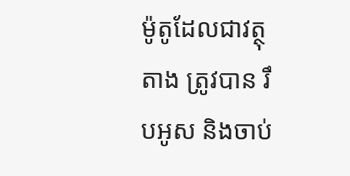ម៉ូតូដែលជាវត្ថុតាង ត្រូវបាន រឹបអូស និងចាប់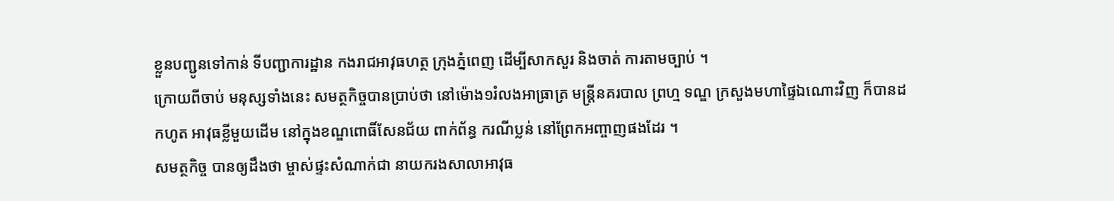ខ្លួនបញ្ជូនទៅកាន់ ទីបញ្ជាការដ្ឋាន កងរាជអាវុធហត្ថ ក្រុងភ្នំពេញ ដើម្បីសាកសួរ និងចាត់ ការតាមច្បាប់ ។
ក្រោយពីចាប់ មនុស្សទាំងនេះ សមត្ថកិច្ចបានប្រាប់ថា នៅម៉ោង១រំលងអាធ្រាត្រ មន្រ្តីនគរបាល ព្រហ្ម ទណ្ឌ ក្រសួងមហាផ្ទៃឯណោះវិញ ក៏បានដកហូត អាវុធខ្លីមួយដើម នៅក្នុងខណ្ឌពោធិ៍សែនជ័យ ពាក់ព័ន្ធ ករណីប្លន់ នៅព្រែកអញ្ចាញផងដែរ ។
សមត្ថកិច្ច បានឲ្យដឹងថា ម្ចាស់ផ្ទះសំណាក់ជា នាយករងសាលាអាវុធ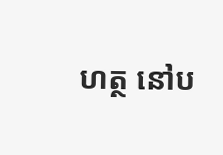ហត្ថ នៅប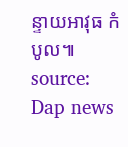ន្ទាយអាវុធ កំបូល៕ source: Dap news